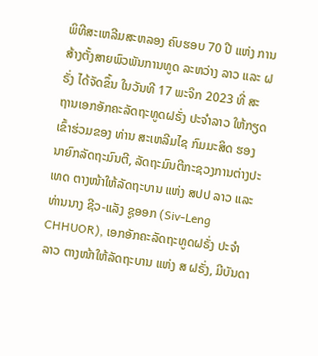ພິທີສະເຫລີມສະຫລອງ ຄົບຮອບ 70 ປີ ແຫ່ງ ການສ້າງຕັ້ງສາຍພົວພັນການທູດ ລະຫວ່າງ ລາວ ແລະ ຝຣັ່ງ ໄດ້ຈັດຂຶ້ນ ໃນວັນທີ 17 ພະຈິກ 2023 ທີ່ ສະຖານເອກອັກຄະລັດຖະທູດຝຣັ່ງ ປະຈໍາລາວ ໃຫ້ກຽດເຂົ້າຮ່ວມຂອງ ທ່ານ ສະເຫລີມໄຊ ກົມມະສິດ ຮອງນາຍົກລັດຖະມົນຕີ, ລັດຖະມົນຕີກະຊວງການຕ່າງປະເທດ ຕາງໜ້າໃຫ້ລັດຖະບານ ແຫ່ງ ສປປ ລາວ ແລະ ທ່ານນາງ ຊີວ-ແລັງ ຊູອອກ (Siv-Leng CHHUOR), ເອກອັກຄະລັດຖະທູດຝຣັ່ງ ປະຈຳ ລາວ ຕາງໜ້າໃຫ້ລັດຖະບານ ແຫ່ງ ສ ຝຣັ່ງ, ມີບັນດາ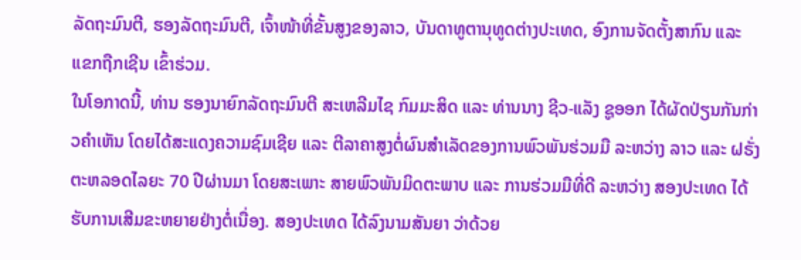ລັດຖະມົນຕີ, ຮອງລັດຖະມົນຕີ, ເຈົ້າໜ້າທີ່ຂັ້ນສູງຂອງລາວ, ບັນດາທູຕານຸທູດຕ່າງປະເທດ, ອົງການຈັດຕັ້ງສາກົນ ແລະ ແຂກຖືກເຊີນ ເຂົ້າຮ່ວມ.
ໃນໂອກາດນີ້, ທ່ານ ຮອງນາຍົກລັດຖະມົນຕີ ສະເຫລີມໄຊ ກົມມະສິດ ແລະ ທ່ານນາງ ຊີວ-ແລັງ ຊູອອກ ໄດ້ຜັດປ່ຽນກັນກ່າວຄໍາເຫັນ ໂດຍໄດ້ສະແດງຄວາມຊົມເຊີຍ ແລະ ຕີລາຄາສູງຕໍ່ຜົນສໍາເລັດຂອງການພົວພັນຮ່ວມມື ລະຫວ່າງ ລາວ ແລະ ຝຣັ່ງ ຕະຫລອດໄລຍະ 70 ປີຜ່ານມາ ໂດຍສະເພາະ ສາຍພົວພັນມິດຕະພາບ ແລະ ການຮ່ວມມືທີ່ດີ ລະຫວ່າງ ສອງປະເທດ ໄດ້ຮັບການເສີມຂະຫຍາຍຢ່າງຕໍ່ເນື່ອງ. ສອງປະເທດ ໄດ້ລົງນາມສັນຍາ ວ່າດ້ວຍ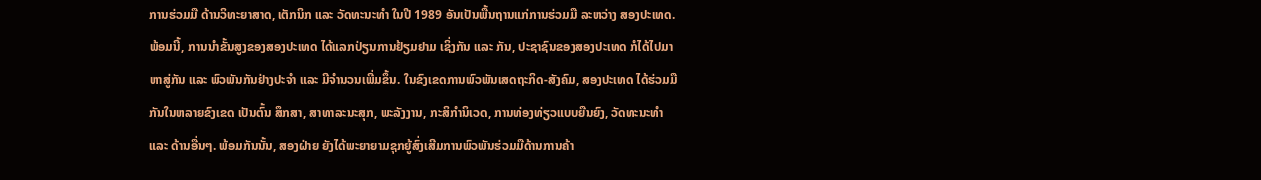ການຮ່ວມມື ດ້ານວິທະຍາສາດ, ເຕັກນິກ ແລະ ວັດທະນະທໍາ ໃນປີ 1989 ອັນເປັນພື້ນຖານແກ່ການຮ່ວມມື ລະຫວ່າງ ສອງປະເທດ. ພ້ອມນີ້, ການນໍາຂັ້ນສູງຂອງສອງປະເທດ ໄດ້ແລກປ່ຽນການຢ້ຽມຢາມ ເຊິ່ງກັນ ແລະ ກັນ, ປະຊາຊົນຂອງສອງປະເທດ ກໍໄດ້ໄປມາຫາສູ່ກັນ ແລະ ພົວພັນກັນຢ່າງປະຈຳ ແລະ ມີຈຳນວນເພີ່ມຂຶ້ນ. ໃນຂົງເຂດການພົວພັນເສດຖະກິດ-ສັງຄົມ, ສອງປະເທດ ໄດ້ຮ່ວມມືກັນໃນຫລາຍຂົງເຂດ ເປັນຕົ້ນ ສຶກສາ, ສາທາລະນະສຸກ, ພະລັງງານ, ກະສິກຳນິເວດ, ການທ່ອງທ່ຽວແບບຍືນຍົງ, ວັດທະນະທຳ ແລະ ດ້ານອື່ນໆ. ພ້ອມກັນນັ້ນ, ສອງຝ່າຍ ຍັງໄດ້ພະຍາຍາມຊຸກຍູ້ສົ່ງເສີມການພົວພັນຮ່ວມມືດ້ານການຄ້າ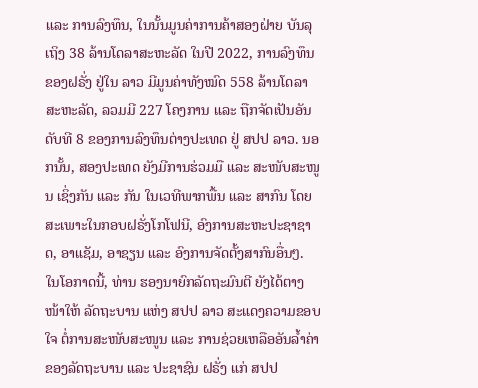ແລະ ການລົງທຶນ, ໃນນັ້ນມູນຄ່າການຄ້າສອງຝ່າຍ ບັນລຸເຖິງ 38 ລ້ານໂດລາສະຫະລັດ ໃນປີ 2022, ການລົງທຶນຂອງຝຣັ່ງ ຢູ່ໃນ ລາວ ມີມູນຄ່າທັງໝົດ 558 ລ້ານໂດລາສະຫະລັດ, ລວມມີ 227 ໂຄງການ ແລະ ຖືກຈັດເປັນອັນດັບທີ 8 ຂອງການລົງທຶນຕ່າງປະເທດ ຢູ່ ສປປ ລາວ. ນອກນັ້ນ, ສອງປະເທດ ຍັງມີການຮ່ວມມື ແລະ ສະໜັບສະໜູນ ເຊິ່ງກັນ ແລະ ກັນ ໃນເວທີພາກພື້ນ ແລະ ສາກົນ ໂດຍສະເພາະໃນກອບຝຣັ່ງໂກໂຟນີ, ອົງການສະຫະປະຊາຊາດ, ອາແຊັມ, ອາຊຽນ ແລະ ອົງການຈັດຕັ້ງສາກົນອື່ນໆ.
ໃນໂອກາດນີ້, ທ່ານ ຮອງນາຍົກລັດຖະມົນຕີ ຍັງໄດ້ຕາງໜ້າໃຫ້ ລັດຖະບານ ແຫ່ງ ສປປ ລາວ ສະແດງຄວາມຂອບໃຈ ຕໍ່ການສະໜັບສະໜູນ ແລະ ການຊ່ວຍເຫລືອອັນລ້ຳຄ່າ ຂອງລັດຖະບານ ແລະ ປະຊາຊົນ ຝຣັ່ງ ແກ່ ສປປ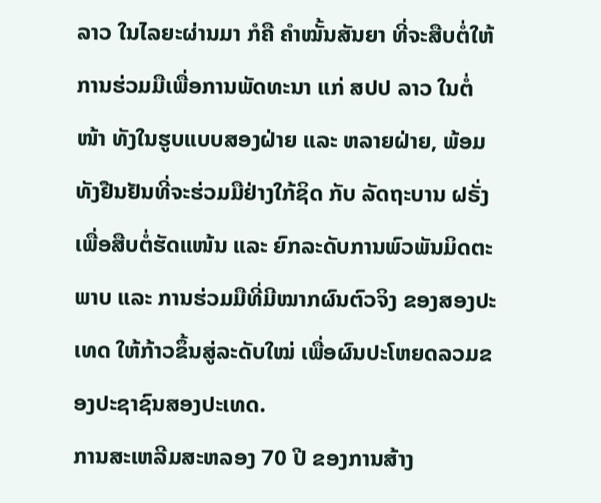ລາວ ໃນໄລຍະຜ່ານມາ ກໍຄື ຄຳໝັ້ນສັນຍາ ທີ່ຈະສືບຕໍ່ໃຫ້ການຮ່ວມມືເພື່ອການພັດທະນາ ແກ່ ສປປ ລາວ ໃນຕໍ່ໜ້າ ທັງໃນຮູບແບບສອງຝ່າຍ ແລະ ຫລາຍຝ່າຍ, ພ້ອມທັງຢືນຢັນທີ່ຈະຮ່ວມມືຢ່າງໃກ້ຊິດ ກັບ ລັດຖະບານ ຝຣັ່ງ ເພື່ອສືບຕໍ່ຮັດແໜ້ນ ແລະ ຍົກລະດັບການພົວພັນມິດຕະພາບ ແລະ ການຮ່ວມມືທີ່ມີໝາກຜົນຕົວຈິງ ຂອງສອງປະເທດ ໃຫ້ກ້າວຂຶ້ນສູ່ລະດັບໃໝ່ ເພື່ອຜົນປະໂຫຍດລວມຂອງປະຊາຊົນສອງປະເທດ.
ການສະເຫລີມສະຫລອງ 70 ປີ ຂອງການສ້າງ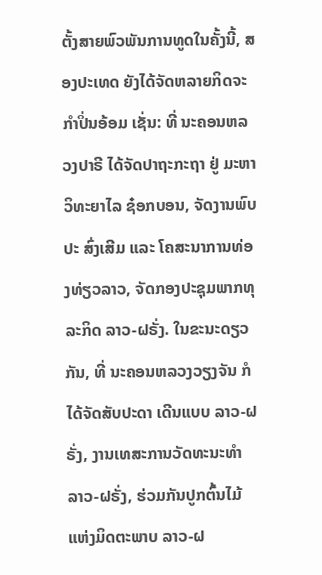ຕັ້ງສາຍພົວພັນການທູດໃນຄັ້ງນີ້, ສອງປະເທດ ຍັງໄດ້ຈັດຫລາຍກິດຈະກໍາປິ່ນອ້ອມ ເຊັ່ນ: ທີ່ ນະຄອນຫລວງປາຣີ ໄດ້ຈັດປາຖະກະຖາ ຢູ່ ມະຫາວິທະຍາໄລ ຊ໋ອກບອນ, ຈັດງານພົບປະ ສົ່ງເສີມ ແລະ ໂຄສະນາການທ່ອງທ່ຽວລາວ, ຈັດກອງປະຊຸມພາກທຸລະກິດ ລາວ-ຝຣັ່ງ. ໃນຂະນະດຽວກັນ, ທີ່ ນະຄອນຫລວງວຽງຈັນ ກໍໄດ້ຈັດສັບປະດາ ເດີນແບບ ລາວ-ຝຣັ່ງ, ງານເທສະການວັດທະນະທຳ ລາວ-ຝຣັ່ງ, ຮ່ວມກັນປູກຕົ້ນໄມ້ແຫ່ງມິດຕະພາບ ລາວ-ຝ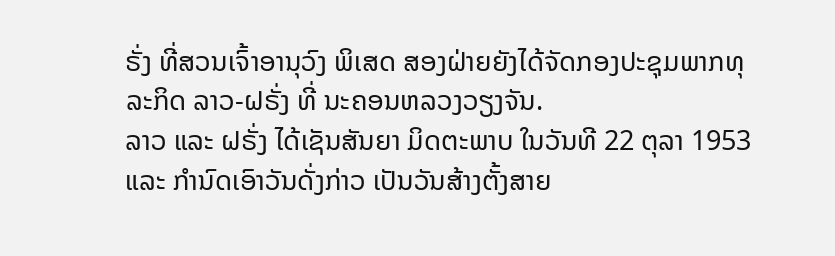ຣັ່ງ ທີ່ສວນເຈົ້າອານຸວົງ ພິເສດ ສອງຝ່າຍຍັງໄດ້ຈັດກອງປະຊຸມພາກທຸລະກິດ ລາວ-ຝຣັ່ງ ທີ່ ນະຄອນຫລວງວຽງຈັນ.
ລາວ ແລະ ຝຣັ່ງ ໄດ້ເຊັນສັນຍາ ມິດຕະພາບ ໃນວັນທີ 22 ຕຸລາ 1953 ແລະ ກຳນົດເອົາວັນດັ່ງກ່າວ ເປັນວັນສ້າງຕັ້ງສາຍ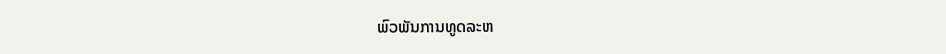ພົວພັນການທູດລະຫ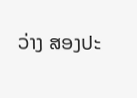ວ່າງ ສອງປະ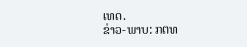ເທດ.
ຂ່າວ-ພາບ: ກຕທ